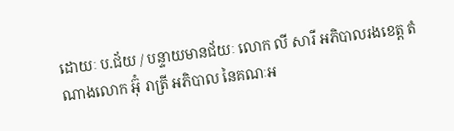ដោយៈ ប.ជ័យ / បន្ទាយមានជ័យៈ លោក លី សារី អភិបាលរងខេត្ត តំណាងលោក អ៊ុំ រាត្រី អភិបាល នៃគណៈអ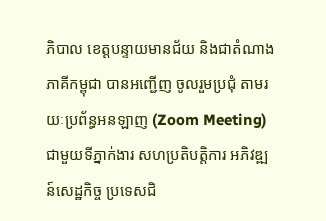ភិបាល ខេត្តបន្ទាយមានជ័យ និងជាតំណាងភាគីកម្ពុជា បានអញ្ជើញ ចូលរួមប្រជុំ តាមរយៈប្រព័ន្ធអនឡាញ (Zoom Meeting) ជាមួយទីភ្នាក់ងារ សហប្រតិបត្តិការ អភិវឌ្ឍន៍សេដ្ឋកិច្ច ប្រទេសជិ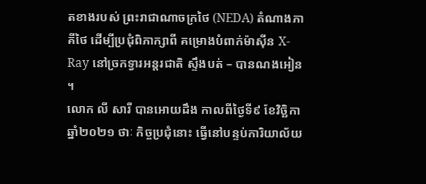តខាងរបស់ ព្រះរាជាណាចក្រថៃ (NEDA) តំណាងភាគីថៃ ដើម្បីប្រជុំពិភាក្សាពី គម្រោងបំពាក់ម៉ាស៊ីន X-Ray នៅច្រកទ្វារអន្តរជាតិ ស្ទឹងបត់ – បានណងអៀន ។
លោក លី សារី បានអោយដឹង កាលពីថ្ងៃទី៩ ខែវិច្ឆិកា ឆ្នាំ២០២១ ថាៈ កិច្ចប្រជុំនោះ ធ្វើនៅបន្ទប់ការិយាល័យ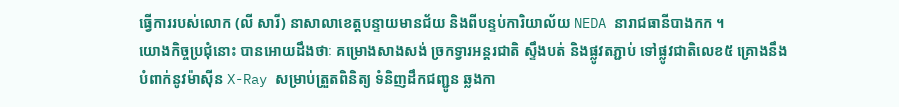ធ្វើការរបស់លោក (លី សារី) នាសាលាខេត្តបន្ទាយមានជ័យ និងពីបន្ទប់ការិយាល័យ NEDA នារាជធានីបាងកក ។
យោងកិច្ចប្រជុំនោះ បានអោយដឹងថាៈ គម្រោងសាងសង់ ច្រកទ្វារអន្តរជាតិ ស្ទឹងបត់ និងផ្លូវតភ្ជាប់ ទៅផ្លូវជាតិលេខ៥ គ្រោងនឹងបំពាក់នូវម៉ាស៊ីន X-Ray សម្រាប់ត្រួតពិនិត្យ ទំនិញដឹកជញ្ជូន ឆ្លងកា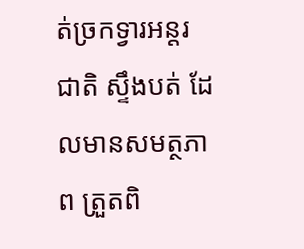ត់ច្រកទ្វារអន្តរជាតិ ស្ទឹងបត់ ដែលមានសមត្ថភាព ត្រួតពិ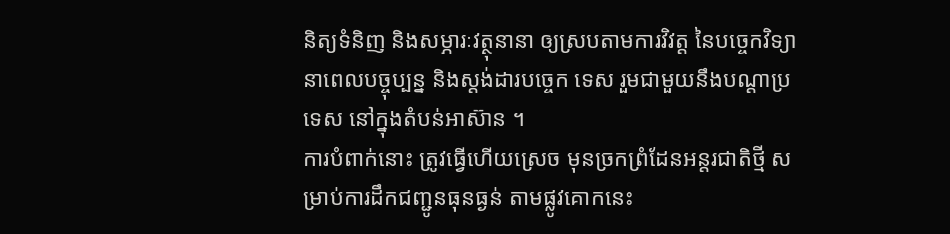និត្យទំនិញ និងសម្ភារៈវត្ថុនានា ឲ្យស្របតាមការវិវត្ត នៃបច្ចេកវិទ្យា នាពេលបច្ចុប្បន្ន និងស្តង់ដារបច្ចេក ទេស រួមជាមួយនឹងបណ្ដាប្រទេស នៅក្នុងតំបន់អាស៊ាន ។
ការបំពាក់នោះ ត្រូវធ្វើហើយស្រេច មុនច្រកព្រំដែនអន្តរជាតិថ្មី សម្រាប់ការដឹកជញ្ជូនធុនធ្ងន់ តាមផ្លូវគោកនេះ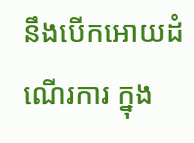នឹងបើកអោយដំណើរការ ក្នុង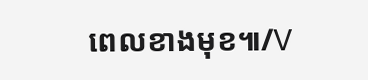ពេលខាងមុខ៕/V